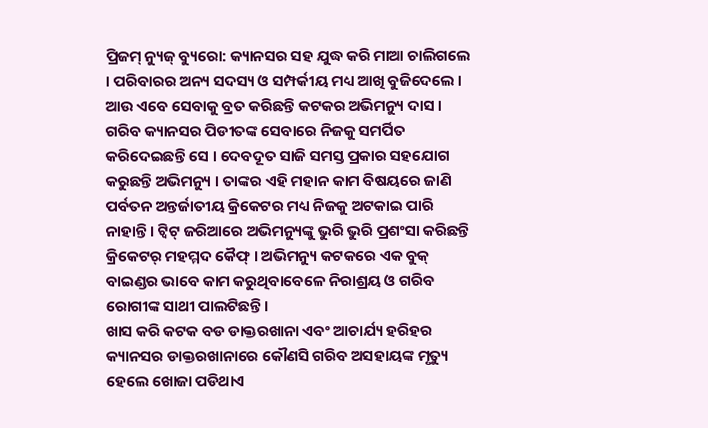ପ୍ରିଜମ୍ ନ୍ୟୁଜ୍ ବ୍ୟୁରୋ: କ୍ୟାନସର ସହ ଯୁଦ୍ଧ କରି ମାଆ ଚାଲିଗଲେ । ପରିବାରର ଅନ୍ୟ ସଦସ୍ୟ ଓ ସମ୍ପର୍କୀୟ ମଧ୍ୟ ଆଖି ବୁଜିଦେଲେ । ଆଉ ଏବେ ସେବାକୁ ବ୍ରତ କରିଛନ୍ତି କଟକର ଅଭିମନ୍ୟୁ ଦାସ । ଗରିବ କ୍ୟାନସର ପିଡୀତଙ୍କ ସେବାରେ ନିଜକୁ ସମର୍ପିତ କରିଦେଇଛନ୍ତି ସେ । ଦେବଦୂତ ସାଜି ସମସ୍ତ ପ୍ରକାର ସହଯୋଗ କରୁଛନ୍ତି ଅଭିମନ୍ୟୁ । ତାଙ୍କର ଏହି ମହାନ କାମ ବିଷୟରେ ଜାଣି ପର୍ବତନ ଅନ୍ତର୍ଜାତୀୟ କ୍ରିକେଟର ମଧ୍ୟ ନିଜକୁ ଅଟକାଇ ପାରି ନାହାନ୍ତି । ଟ୍ବିଟ୍ ଜରିଆରେ ଅଭିମନ୍ୟୁଙ୍କୁ ଭୁରି ଭୁରି ପ୍ରଶଂସା କରିଛନ୍ତି କ୍ରିକେଟର୍ ମହମ୍ମଦ କୈଫ୍ । ଅଭିମନ୍ୟୁ କଟକରେ ଏକ ବୁକ୍ ବାଇଣ୍ଡର ଭାବେ କାମ କରୁଥିବାବେଳେ ନିରାଶ୍ରୟ ଓ ଗରିବ ରୋଗୀଙ୍କ ସାଥୀ ପାଲଟିଛନ୍ତି ।
ଖାସ କରି କଟକ ବଡ ଡାକ୍ତରଖାନା ଏବଂ ଆଚାର୍ଯ୍ୟ ହରିହର କ୍ୟାନସର ଡାକ୍ତରଖାନାରେ କୌଣସି ଗରିବ ଅସହାୟଙ୍କ ମୃତ୍ୟୁ ହେଲେ ଖୋଜା ପଡିଥାଏ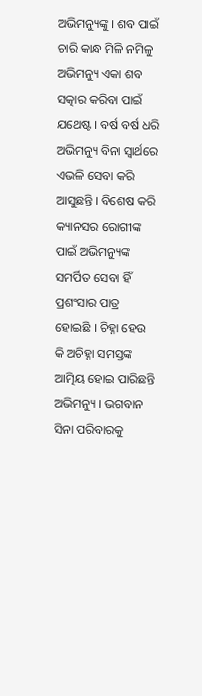ଅଭିମନ୍ୟୁଙ୍କୁ । ଶବ ପାଇଁ ଚାରି କାନ୍ଧ ମିଳି ନମିଳୁ ଅଭିମନ୍ୟୁ ଏକା ଶବ ସତ୍କାର କରିବା ପାଇଁ ଯଥେଷ୍ଟ । ବର୍ଷ ବର୍ଷ ଧରି ଅଭିମନ୍ୟୁ ବିନା ସ୍ବାର୍ଥରେ ଏଭଳି ସେବା କରି ଆସୁଛନ୍ତି । ବିଶେଷ କରି କ୍ୟାନସର ରୋଗୀଙ୍କ ପାଇଁ ଅଭିମନ୍ୟୁଙ୍କ ସମର୍ପିତ ସେବା ହିଁ ପ୍ରଶଂସାର ପାତ୍ର ହୋଇଛି । ଚିହ୍ନା ହେଉ କି ଅଚିହ୍ନା ସମସ୍ତଙ୍କ ଆତ୍ମିୟ ହୋଇ ପାରିଛନ୍ତି ଅଭିମନ୍ୟୁ । ଭଗବାନ ସିନା ପରିବାରକୁ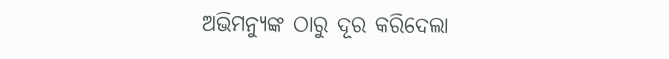ଅଭିମନ୍ୟୁଙ୍କ ଠାରୁ ଦୂର କରିଦେଲା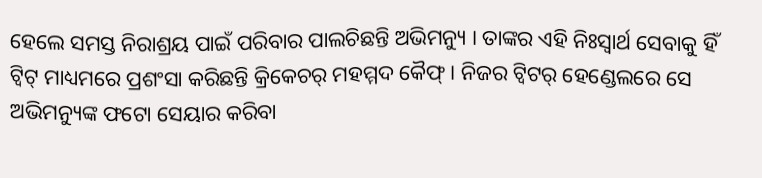ହେଲେ ସମସ୍ତ ନିରାଶ୍ରୟ ପାଇଁ ପରିବାର ପାଲଚିଛନ୍ତି ଅଭିମନ୍ୟୁ । ତାଙ୍କର ଏହି ନିଃସ୍ବାର୍ଥ ସେବାକୁ ହିଁ ଟ୍ବିଟ୍ ମାଧ୍ୟମରେ ପ୍ରଶଂସା କରିଛନ୍ତି କ୍ରିକେଚର୍ ମହମ୍ମଦ କୈଫ୍ । ନିଜର ଟ୍ବିଟର୍ ହେଣ୍ଡେଲରେ ସେ ଅଭିମନ୍ୟୁଙ୍କ ଫଟୋ ସେୟାର କରିବା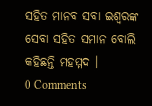ସହିତ ମାନବ ସବା ଇଶ୍ବରଙ୍କ ସେବା ସହିତ ସମାନ ବୋଲି କହିଛନ୍ତି ମହମ୍ମଦ ।
0 Comments